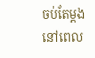ចប់តែម្តង នៅពេល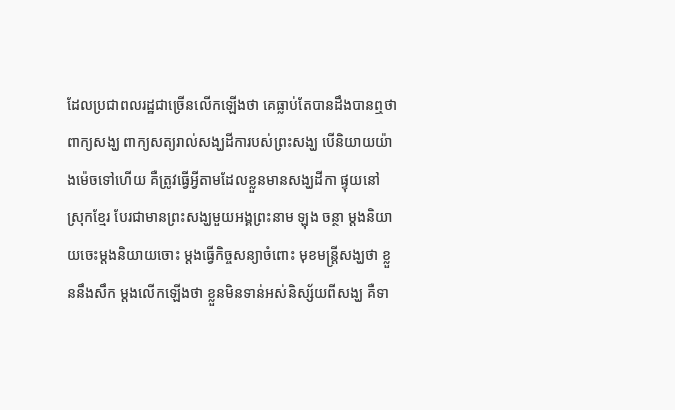ដែលប្រជាពលរដ្ឋជាច្រើនលើកឡើងថា គេធ្លាប់តែបានដឹងបានឮថា ពាក្យសង្ឃ ពាក្យសត្យរាល់សង្ឃដីការបស់ព្រះសង្ឃ បើនិយាយយ៉ាងម៉េចទៅហើយ គឺត្រូវធ្វើអ្វីតាមដែលខ្លួនមានសង្ឃដីកា ផ្ទុយនៅ ស្រុកខ្មែរ បែរជាមានព្រះសង្ឃមួយអង្គព្រះនាម ឡុង ចន្ថា ម្តងនិយាយចេះម្តងនិយាយចោះ ម្តងធ្វើកិច្ចសន្យាចំពោះ មុខមន្ត្រីសង្ឃថា ខ្លួននឹងសឹក ម្តងលើកឡើងថា ខ្លួនមិនទាន់អស់និស្ស័យពីសង្ឃ គឺទា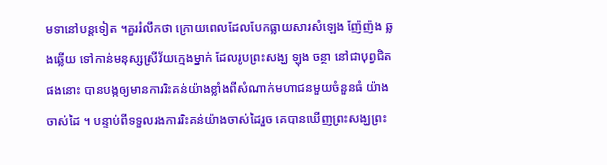មទានៅបន្តទៀត ។គួររំលឹកថា ក្រោយពេលដែលបែកធ្លាយសារសំឡេង ញ៉ែញ៉ង ឆ្លងឆ្លើយ ទៅកាន់មនុស្សស្រីវ័យក្មេងម្នាក់ ដែលរូបព្រះសង្ឃ ឡុង ចន្ថា នៅជាបុព្វជិតផងនោះ បានបង្កឲ្យមានការរិះគន់យ៉ាងខ្លាំងពីសំណាក់មហាជនមួយចំនួនធំ យ៉ាងចាស់ដៃ ។ បន្ទាប់ពីទទួលរងការរិះគន់យ៉ាងចាស់ដៃរួច គេបានឃើញព្រះសង្ឃព្រះ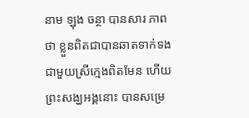នាម ឡុង ចន្ថា បានសារ ភាពថា ខ្លួនពិតជាបានឆាតទាក់ទងជាមួយស្រីក្មេងពិតមែន ហើយព្រះសង្ឃអង្គនោះ បានសម្រេ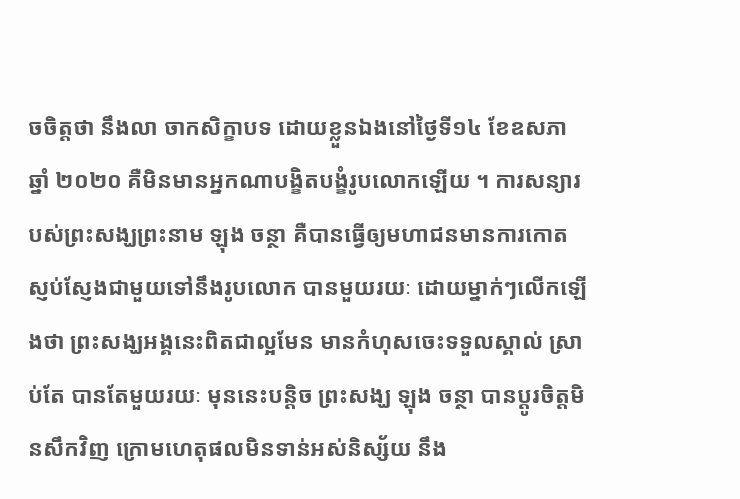ចចិត្តថា នឹងលា ចាកសិក្ខាបទ ដោយខ្លួនឯងនៅថ្ងៃទី១៤ ខែឧសភា ឆ្នាំ ២០២០ គឺមិនមានអ្នកណាបង្ខិតបង្ខំរូបលោកឡើយ ។ ការសន្យារបស់ព្រះសង្ឃព្រះនាម ឡុង ចន្ថា គឺបានធ្វើឲ្យមហាជនមានការកោតស្ញប់ស្ញែងជាមួយទៅនឹងរូបលោក បានមួយរយៈ ដោយម្នាក់ៗលើកឡើងថា ព្រះសង្ឃអង្គនេះពិតជាល្អមែន មានកំហុសចេះទទួលស្គាល់ ស្រាប់តែ បានតែមួយរយៈ មុននេះបន្តិច ព្រះសង្ឃ ឡុង ចន្ថា បានប្តូរចិត្តមិនសឹកវិញ ក្រោមហេតុផលមិនទាន់អស់និស្ស័យ នឹង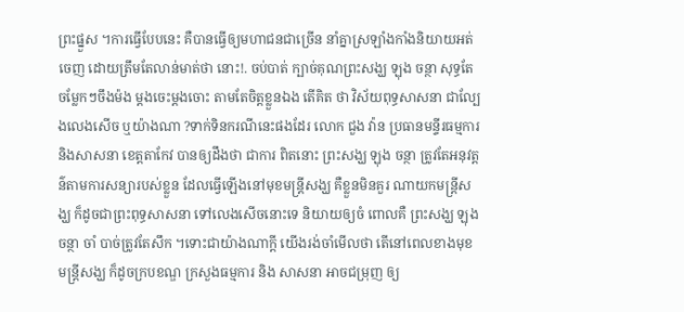ព្រះផ្នួស ។ការធ្វើបែបនេះ គឺបានធ្វើឲ្យមហាជនជាច្រើន នាំគ្នាស្រឡាំងកាំងនិយាយអត់ចេញ ដោយត្រឹមតែលាន់មាត់ថា នោះ!. ចប់បាត់ ក្បាច់គុណព្រះសង្ឃ ឡុង ចន្ថា សុទ្ធតែចម្លែកៗចឹងម៉ង ម្តងចេះម្តងចោះ តាមតែចិត្តខ្លួនឯង តើគិត ថា វិស័យពុទ្ធសាសនា ជាល្បែងលេងសើច ឬយ៉ាងណា ?ទាក់ទិនករណីនេះផងដែរ លោក ជួង វ៉ាន ប្រធានមន្ទីរធម្មការ និងសាសនា ខេត្តតាកែវ បានឲ្យដឹងថា ជាការ ពិតនោះ ព្រះសង្ឃ ឡុង ចន្ថា ត្រូវតែអនុវត្តន៌តាមការសន្យារបស់ខ្លួន ដែលធ្វើឡើងនៅមុខមន្ត្រីសង្ឃ គឺខ្លួនមិនគួរ ណាយកមន្ត្រីសង្ឃ ក៏ដូចជាព្រះពុទ្ធសាសនា ទៅលេងសើចនោះទេ និយាយឲ្យចំ ពោលគឺ ព្រះសង្ឃ ឡុង ចន្ថា ចាំ បាច់ត្រូវតែសឹក ។ទោះជាយ៉ាងណាក្តី យើងរង់ចាំមើលថា តើនៅពេលខាងមុខ មន្ត្រីសង្ឃ ក៏ដូចក្របខណ្ឌ ក្រសួងធម្មការ និង សាសនា អាចជម្រុញ ឲ្យ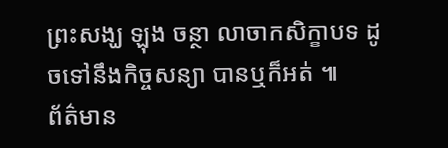ព្រះសង្ឃ ឡុង ចន្ថា លាចាកសិក្ខាបទ ដូចទៅនឹងកិច្ចសន្យា បានឬក៏អត់ ៕
ព័ត៌មាន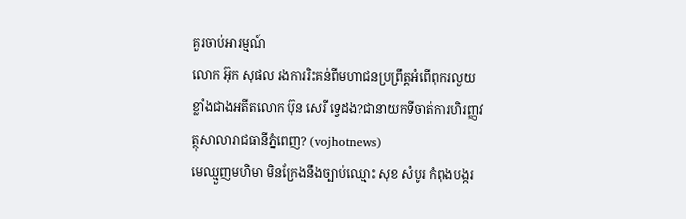គួរចាប់អារម្មណ៍
លោក អ៊ុក សុផល រងការរិះគន់ពីមហាជនប្រព្រឹត្តអំពើពុករលួយខ្លាំងជាងអតីតលោក ប៊ុន សេរី ទ្វេដង?ជានាយកទីចាត់ការហិរញ្ញវត្ថុសាលារាជធានីភ្នំពេញ? (vojhotnews)
មេឈ្មួញមហិមា មិនក្រែងនឹងច្បាប់ឈ្មោះ សុខ សំបូរ កំពុងបង្ករ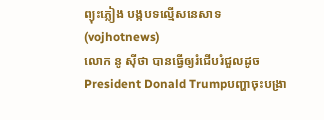ព្យុះភ្លៀង បង្កបទល្មើសនេសាទ (vojhotnews)
លោក នូ សុីថា បានធ្វើឲ្យរំជើបរំជួលដូចPresident Donald Trumpបញ្ហាចុះបង្រា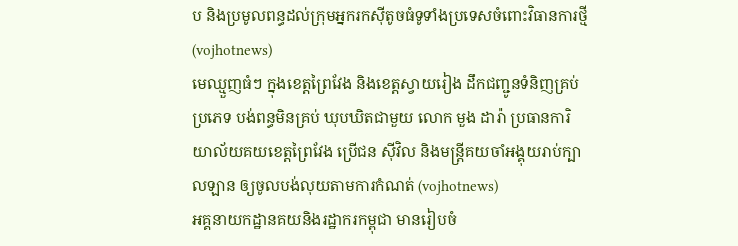ប និងប្រមូលពន្ធដល់ក្រុមអ្នករកស៊ីតូចធំទូទាំងប្រទេសចំពោះវិធានការថ្មី (vojhotnews)
មេឈ្មួញធំៗ ក្នុងខេត្តព្រៃវែង និងខេត្តស្វាយរៀង ដឹកជញ្ជូនទំនិញគ្រប់ប្រភេទ បង់ពន្ធមិនគ្រប់ ឃុបឃិតជាមួយ លោក មួង ដារ៉ា ប្រធានការិយាល័យគយខេត្តព្រៃវែង ប្រេីជន សុីវិល និងមន្ត្រីគយចាំអង្គុយរាប់ក្បាលឡាន ឲ្យចូលបង់លុយតាមការកំណត់ (vojhotnews)
អគ្គនាយកដ្ឋានគយនិងរដ្ឋាករកម្ពុជា មានរៀបចំ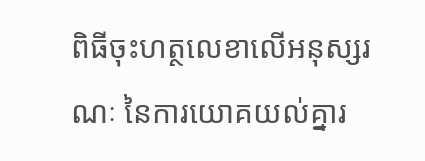ពិធីចុះហត្ថលេខាលើអនុស្សរណៈ នៃការយោគយល់គ្នារ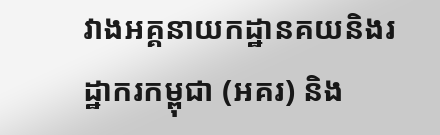វាងអគ្គនាយកដ្ឋានគយនិងរដ្ឋាករកម្ពុជា (អគរ) និង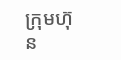ក្រុមហ៊ុន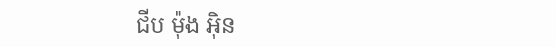ជីប ម៉ុង អ៊ិន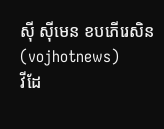ស៊ី ស៊ីមេន ខបភើរេសិន (vojhotnews)
វីដែ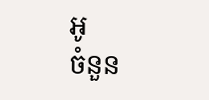អូ
ចំនួន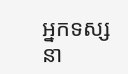អ្នកទស្សនា